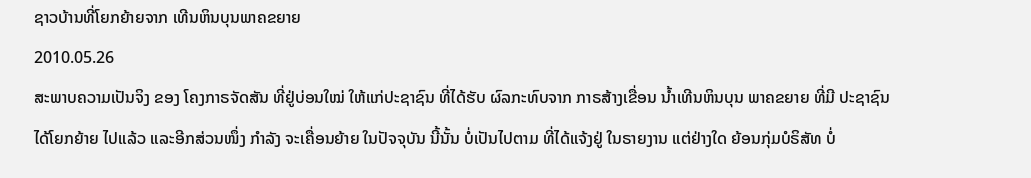ຊາວບ້ານທີ່ໂຍກຍ້າຍຈາກ ເທີນຫິນບຸນພາຄຂຍາຍ
2010.05.26
ສະພາບຄວາມເປັນຈິງ ຂອງ ໂຄງກາຣຈັດສັນ ທີ່ຢູ່ບ່ອນໃໝ່ ໃຫ້ແກ່ປະຊາຊົນ ທີ່ໄດ້ຮັບ ຜົລກະທົບຈາກ ກາຣສ້າງເຂື່ອນ ນ້ຳເທີນຫິນບຸນ ພາຄຂຍາຍ ທີ່ມີ ປະຊາຊົນ ໄດ້ໂຍກຍ້າຍ ໄປແລ້ວ ແລະອີກສ່ວນໜຶ່ງ ກຳລັງ ຈະເຄື່ອນຍ້າຍ ໃນປັຈຈຸບັນ ນີ້ນັ້ນ ບໍ່ເປັນໄປຕາມ ທີ່ໄດ້ແຈ້ງຢູ່ ໃນຣາຍງານ ແຕ່ຢ່າງໃດ ຍ້ອນກຸ່ມບໍຣິສັທ ບໍ່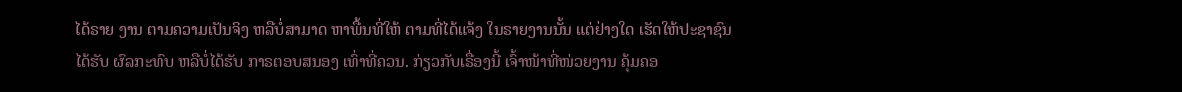ໄດ້ຣາຍ ງານ ຕາມຄວາມເປັນຈິງ ຫລືບໍ່ສາມາດ ຫາພື້ນທີ່ໃຫ້ ຕາມທີ່ໄດ້ແຈ້ງ ໃນຣາຍງານນັ້ນ ແຕ່ຢ່າງໃດ ເຮັດໃຫ້ປະຊາຊົນ ໄດ້ຮັບ ຜົລກະທົບ ຫລືບໍ່ໄດ້ຮັບ ກາຣຕອບສນອງ ເທົ່າທີ່ຄວນ. ກ່ຽວກັບເຣື່ອງນີ້ ເຈົ້າໜ້າທີ່ໜ່ວຍງານ ຄຸ້ມຄອ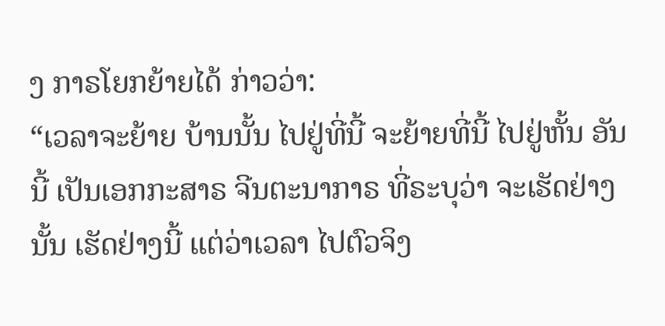ງ ກາຣໂຍກຍ້າຍໄດ້ ກ່າວວ່າ:
“ເວລາຈະຍ້າຍ ບ້ານນັ້ນ ໄປຢູ່ທີ່ນີ້ ຈະຍ້າຍທີ່ນີ້ ໄປຢູ່ຫັ້ນ ອັນນີ້ ເປັນເອກກະສາຣ ຈີນຕະນາກາຣ ທີ່ຣະບຸວ່າ ຈະເຮັດຢ່າງນັ້ນ ເຮັດຢ່າງນີ້ ແຕ່ວ່າເວລາ ໄປຕົວຈິງ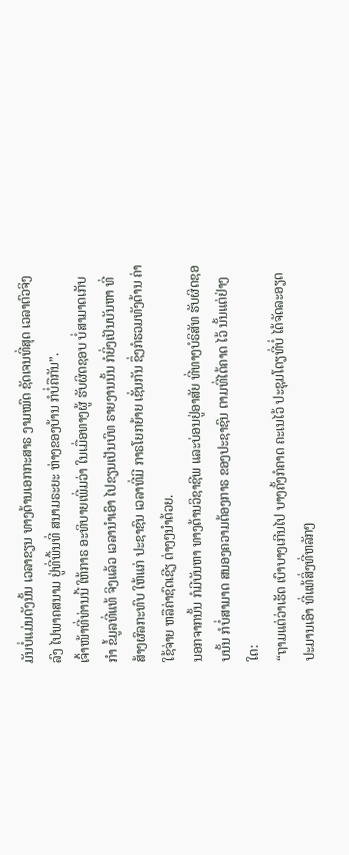ມັນບໍ່ແມ່ນດັງນັ້ນ ເວລາຂຽນ ທາງດ້ານເອກກະສາຣ ງາມໝົດ ຊັດເຈນທີ່ສຸດ ເວລາຕົວຈິງລົງ ໄປພາຄສນາມ ຢູ່ທີ່ພື້ນທີ່ ສນາມຣະຍະ ຫ່າງຂອງບ້ານ ກໍບໍ່ຄືກັນ”.
ເຈົ້າໜ້າທີ່ທ່ານນີ້ ໃຫ້ກາຣ ອະທິບາຍເພີ່ມວ່າ ໃນເມື່ອທາງຜູ້ ຮັບຜິດຊອບ ບໍ່ສາມາດເກັບກຳ ຂໍ້ມູລທີ່ແທ້ ຈິງແລ້ວ ເວລານໍາເອົາ ໄປຂຽນເປັນບົທ ຣາຍງານນັ້ນ ກໍຍິ່ງເປັນບັນຫາ ທີ່ສ້າງຜົລກະທົບ ໃຫ້ແກ່ ປະຊາຊົນ ເວລາທີ່ມີ ກາຣໂຍກຍ້າຍ ເຊັ່ນກັນ ຊຶ່ງກໍຮວມທັງດ້ານ ຄ່າໃຊ້ຈ່າຍ ຫລືຄ່າຊົດເຊີຽ ຕ່າງໆນຳດ້ວຍ.
ນອກຈາກນັ້ນ ກໍມີບັນຫາ ທາງດ້ານວິຊາຊີພ ແລະບ່ອນຢູ່ອາສັຍ ທີ່ທາງບໍຣິສັທ ຮັບຜິດຊອບນັ້ນ ກໍບໍ່ສາມາດ ສນອງຄວາມຕ້ອງກາຣ ຂອງປະຊາຊົນ ຕາມທີ່ໄດ້ຄາດ ໄວ້ ນັ້ນແຕ່ຢ່າງໃດ:
“ຖາມແຕ່ວ່າເຮັດ ເບົາບາງເກີນໄປ ບາງຄັ້ງກໍຄາດ ຄະເນໄວ້ ປະຊຸມໂດຽທີ່ບໍ່ ໄດ້ຈັດລະອຽດ ປະມານເອົາ ທີ່ແທ້ສິ່ງທີ່ຫລັກໆ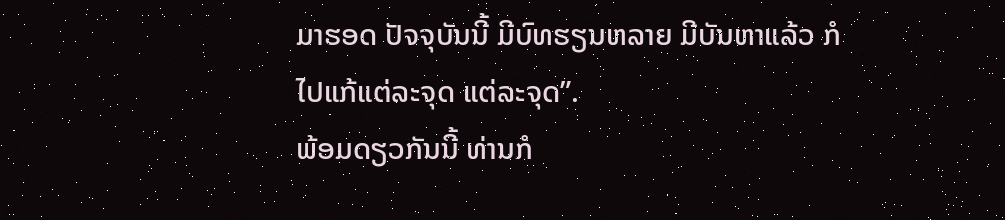ມາຮອດ ປັຈຈຸບັນນີ້ ມີບົທຮຽນຫລາຍ ມີບັນຫາແລ້ວ ກໍໄປແກ້ແຕ່ລະຈຸດ ແຕ່ລະຈຸດ”.
ພ້ອມດຽວກັນນີ້ ທ່ານກໍ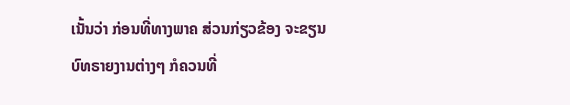ເນັ້ນວ່າ ກ່ອນທີ່ທາງພາຄ ສ່ວນກ່ຽວຂ້ອງ ຈະຂຽນ ບົທຣາຍງານຕ່າງໆ ກໍຄວນທີ່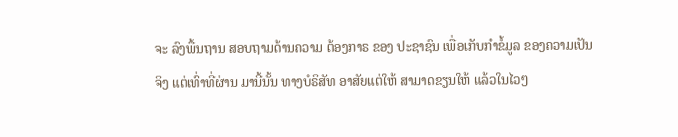ຈະ ລົງພື້ນຖານ ສອບຖາມດ້ານຄວາມ ຕ້ອງກາຣ ຂອງ ປະຊາຊົນ ເພື່ອເກັບກຳຂໍ້ມູລ ຂອງຄວາມເປັນຈິງ ແຕ່ເທົ່າທີ່ຜ່ານ ມານີ້ນັ້ນ ທາງບໍຣິສັທ ອາສັຍແຕ່ໃຫ້ ສາມາດຂຽນໃຫ້ ແລ້ວໃນໄວໆ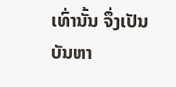ເທົ່ານັ້ນ ຈຶ່ງເປັນບັນຫາ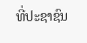ທີ່ປະຊາຊົນ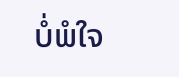ບໍ່ພໍໃຈ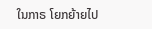ໃນກາຣ ໂຍກຍ້າຍໄປ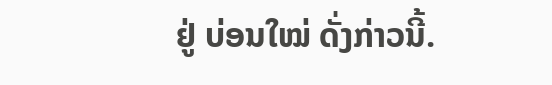ຢູ່ ບ່ອນໃໝ່ ດັ່ງກ່າວນີ້.